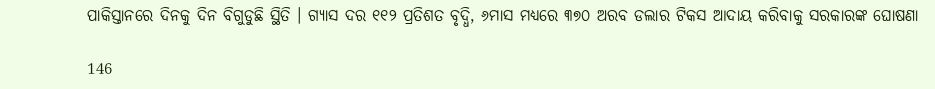ପାକିସ୍ତାନରେ ଦିନକୁ ଦିନ ବିଗୁଡୁଛି ସ୍ଥିତି । ଗ୍ୟାସ ଦର ୧୧୨ ପ୍ରତିଶତ ବୃଦ୍ଧି, ୬ମାସ ମଧ୍ୟରେ ୩୭୦ ଅରବ ଡଲାର ଟିକସ ଆଦାୟ କରିବାକୁ ସରକାରଙ୍କ ଘୋଷଣା

146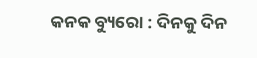କନକ ବ୍ୟୁରୋ : ଦିନକୁ ଦିନ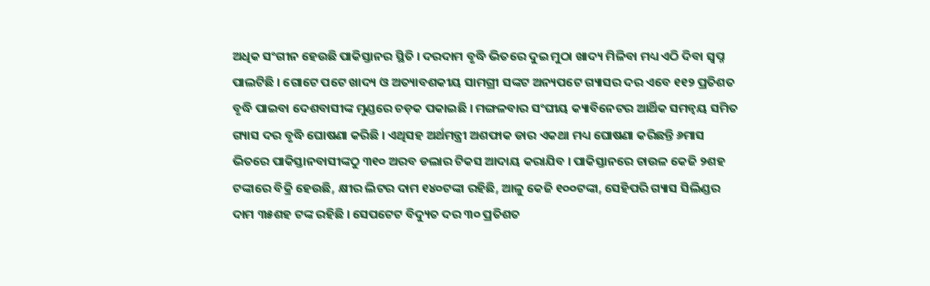ଅଧିକ ସଂଗୀନ ହେଉଛି ପାକିସ୍ତାନର ସ୍ଥିତି । ଦରଦାମ ବୃଦ୍ଧି ଭିତରେ ଦୁଇ ମୁଠା ଖାଦ୍ୟ ମିଳିବା ମଧ୍ୟ ଏଠି ଦିବା ସ୍ୱପ୍ନ ପାଲଟିଛି । ଗୋଟେ ପଟେ ଖାଦ୍ୟ ଓ ଅତ୍ୟାବଶକୀୟ ସାମଗ୍ରୀ ସଙ୍କଟ ଅନ୍ୟପଟେ ଗ୍ୟାସର ଦର ଏବେ ୧୧୨ ପ୍ରତିଶତ ବୃଦ୍ଧି ପାଇବା ଦେଶବାସୀଙ୍କ ମୁଣ୍ଡରେ ଚଡ଼କ ପକାଇଛି । ମଙ୍ଗଳବାର ସଂଘୀୟ କ୍ୟାବିନେଟର ଆର୍ଥିକ ସମନ୍ୱୟ ସମିତ ଗ୍ୟାସ ଦର ବୃଦ୍ଧି ଘୋଷଣା କରିଛି । ଏଥିସହ ଅର୍ଥମନ୍ତ୍ରୀ ଅଶଫାକ ଡାର ଏକଥା ମଧ୍ୟ ଘୋଷଣା କରିଛନ୍ତି ୬ମାସ ଭିତରେ ପାକିସ୍ତାନବାସୀଙ୍କଠୁ ୩୧୦ ଅରବ ଡଲାର ଟିକସ ଆଦାୟ କରାଯିବ । ପାକିସ୍ତାନରେ ଚାଉଳ କେଜି ୨ଶହ ଟଙ୍କାରେ ବିକ୍ରି ହେଉଛି, କ୍ଷୀର ଲିଟର ଦାମ ୧୪୦ଟଙ୍କା ରହିଛି, ଆଳୁ କେଜି ୧୦୦ଟଙ୍କା, ସେହିପରି ଗ୍ୟାସ ସିଲିଣ୍ଡର ଦାମ ୩୫ଶହ ଟଙ୍କ ରହିଛି । ସେପଟେଟ ବିଦ୍ୟୁତ ଦର ୩୦ ପ୍ରତିଶତ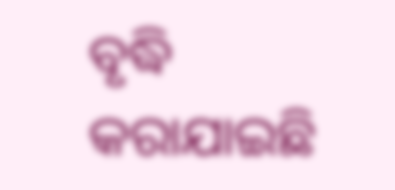ବୃଦ୍ଧି କରାଯାଇଛି